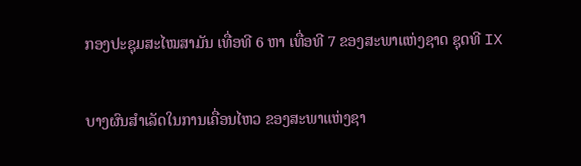ກອງປະຊຸມສະໄໝສາມັນ ເທື່ອທີ 6 ຫາ ເທື່ອທີ 7 ຂອງສະພາແຫ່ງຊາດ ຊຸດທີ IX

ບາງຜົນສຳເລັດໃນການເຄື່ອນໄຫວ ຂອງສະພາແຫ່ງຊາ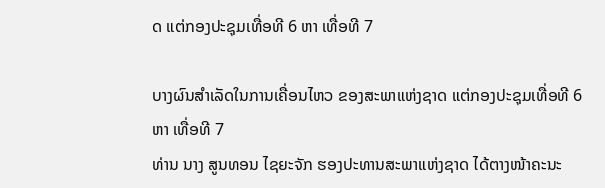ດ ແຕ່ກອງປະຊຸມເທື່ອທີ 6 ຫາ ເທື່ອທີ 7

ບາງຜົນສຳເລັດໃນການເຄື່ອນໄຫວ ຂອງສະພາແຫ່ງຊາດ ແຕ່ກອງປະຊຸມເທື່ອທີ 6 ຫາ ເທື່ອທີ 7
ທ່ານ ນາງ ສູນທອນ ໄຊຍະຈັກ ຮອງປະທານສະພາແຫ່ງຊາດ ໄດ້ຕາງໜ້າຄະນະ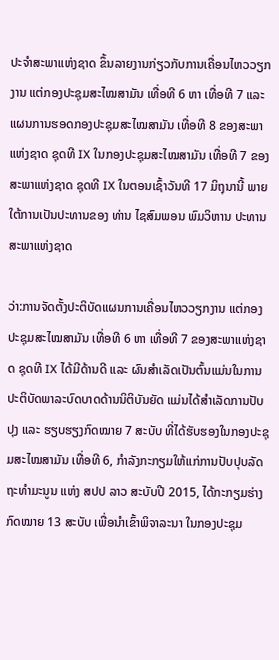ປະຈໍາສະພາແຫ່ງຊາດ ຂຶ້ນລາຍງານກ່ຽວກັບການເຄື່ອນໄຫວວຽກງານ ແຕ່ກອງປະຊຸມສະໄໝສາມັນ ເທື່ອທີ 6 ຫາ ເທື່ອທີ 7 ແລະ ແຜນການຮອດກອງປະຊຸມສະໄໝສາມັນ ເທື່ອທີ 8 ຂອງສະພາແຫ່ງຊາດ ຊຸດທີ IX ໃນກອງປະຊຸມສະໄໝສາມັນ ເທື່ອທີ 7 ຂອງສະພາແຫ່ງຊາດ ຊຸດທີ IX ໃນຕອນເຊົ້າວັນທີ 17 ມິຖຸນານີ້ ພາຍໃຕ້ການເປັນປະທານຂອງ ທ່ານ ໄຊສົມພອນ ພົມວິຫານ ປະທານສະພາແຫ່ງຊາດ

ວ່າ:ການຈັດຕັ້ງປະຕິບັດແຜນການເຄື່ອນໄຫວວຽກງານ ແຕ່ກອງປະຊຸມສະໄໝສາມັນ ເທື່ອທີ 6 ຫາ ເທື່ອທີ 7 ຂອງສະພາແຫ່ງຊາດ ຊຸດທີ IX ໄດ້ມີດ້ານດີ ແລະ ຜົນສໍາເລັດເປັນຕົ້ນແມ່ນໃນການປະຕິບັດພາລະບົດບາດດ້ານນິຕິບັນຍັດ ແມ່ນໄດ້ສຳເລັດການປັບປຸງ ແລະ ຮຽບຮຽງກົດໝາຍ 7 ສະບັບ ທີ່ໄດ້ຮັບຮອງໃນກອງປະຊຸມສະໄໝສາມັນ ເທື່ອທີ 6, ກຳລັງກະກຽມໃຫ້ແກ່ການປັບປຸບລັດຖະທໍາມະນູນ ແຫ່ງ ສປປ ລາວ ສະບັບປີ 2015, ໄດ້ກະກຽມຮ່າງກົດໝາຍ 13 ສະບັບ ເພື່ອນໍາເຂົ້າພິຈາລະນາ ໃນກອງປະຊຸມ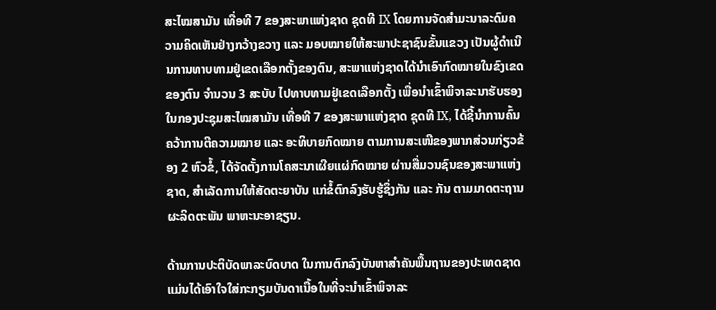ສະໄໝສາມັນ ເທື່ອທີ 7 ຂອງສະພາແຫ່ງຊາດ ຊຸດທີ IX ໂດຍການຈັດສຳມະນາລະດົມຄວາມຄິດເຫັນຢ່າງກວ້າງຂວາງ ແລະ ມອບໝາຍໃຫ້ສະພາປະຊາຊົນຂັ້ນແຂວງ ເປັນຜູ້ດຳເນີນການທາບທາມຢູ່ເຂດເລືອກຕັ້ງຂອງຕົນ, ສະພາແຫ່ງຊາດໄດ້ນໍາເອົາກົດໝາຍໃນຂົງເຂດຂອງຕົນ ຈໍານວນ 3 ສະບັບ ໄປທາບທາມຢູ່ເຂດເລືອກຕັ້ງ ເພື່ອນໍາເຂົ້າພິຈາລະນາຮັບຮອງໃນກອງປະຊຸມສະໄໝສາມັນ ເທື່ອທີ 7 ຂອງສະພາແຫ່ງຊາດ ຊຸດທີ IX, ໄດ້ຊີ້ນໍາການຄົ້ນຄວ້າການຕີຄວາມໝາຍ ແລະ ອະທິບາຍກົດໝາຍ ຕາມການສະເໜີຂອງພາກສ່ວນກ່ຽວຂ້ອງ 2 ຫົວຂໍ້, ໄດ້ຈັດຕັ້ງການໂຄສະນາເຜີຍແຜ່ກົດໝາຍ ຜ່ານສື່ມວນຊົນຂອງສະພາແຫ່ງຊາດ, ສຳເລັດການໃຫ້ສັດຕະຍາບັນ ແກ່ຂໍ້ຕົກລົງຮັບຮູ້ຊຶ່ງກັນ ແລະ ກັນ ຕາມມາດຕະຖານຜະລິດຕະພັນ ພາຫະນະອາຊຽນ.

ດ້ານການປະຕິບັດພາລະບົດບາດ ໃນການຕົກລົງບັນຫາສຳຄັນພື້ນຖານຂອງປະເທດຊາດ ແມ່ນໄດ້ເອົາໃຈໃສ່ກະກຽມບັນດາເນື້ອໃນທີ່ຈະນໍາເຂົ້າພິຈາລະ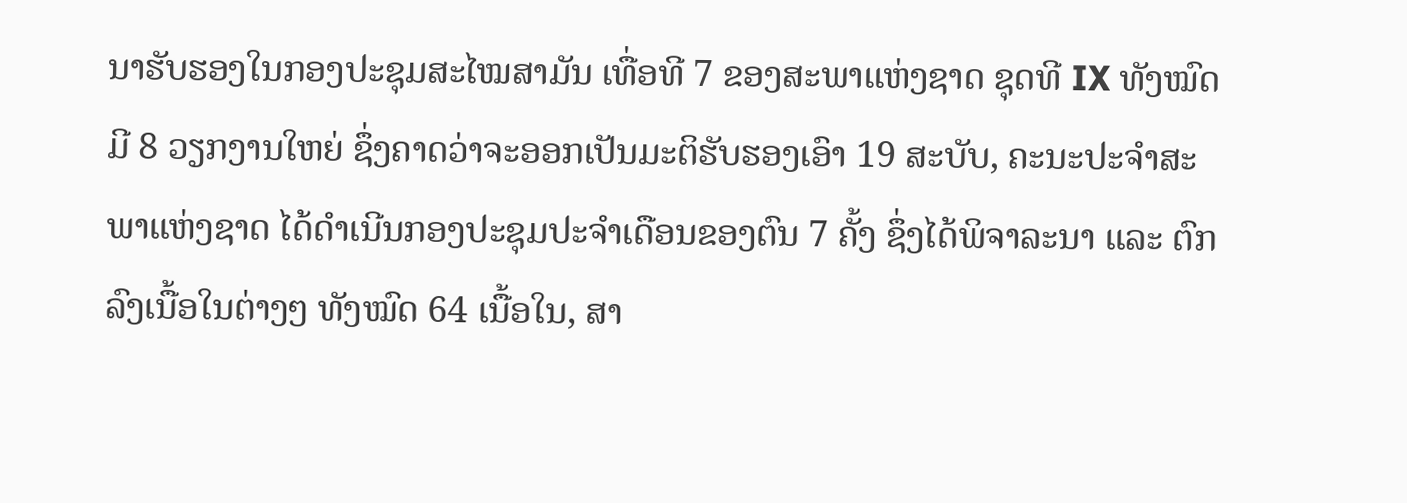ນາຮັບຮອງໃນກອງປະຊຸມສະໄໝສາມັນ ເທື່ອທີ 7 ຂອງສະພາແຫ່ງຊາດ ຊຸດທີ IX ທັງໝົດມີ 8 ວຽກງານໃຫຍ່ ຊຶ່ງຄາດວ່າຈະອອກເປັນມະຕິຮັບຮອງເອົາ 19 ສະບັບ, ຄະນະປະຈໍາສະພາແຫ່ງຊາດ ໄດ້ດຳເນີນກອງປະຊຸມປະຈໍາເດືອນຂອງຕົນ 7 ຄັ້ງ ຊຶ່ງໄດ້ພິຈາລະນາ ແລະ ຕົກລົງເນື້ອໃນຕ່າງໆ ທັງໝົດ 64 ເນື້ອໃນ, ສາ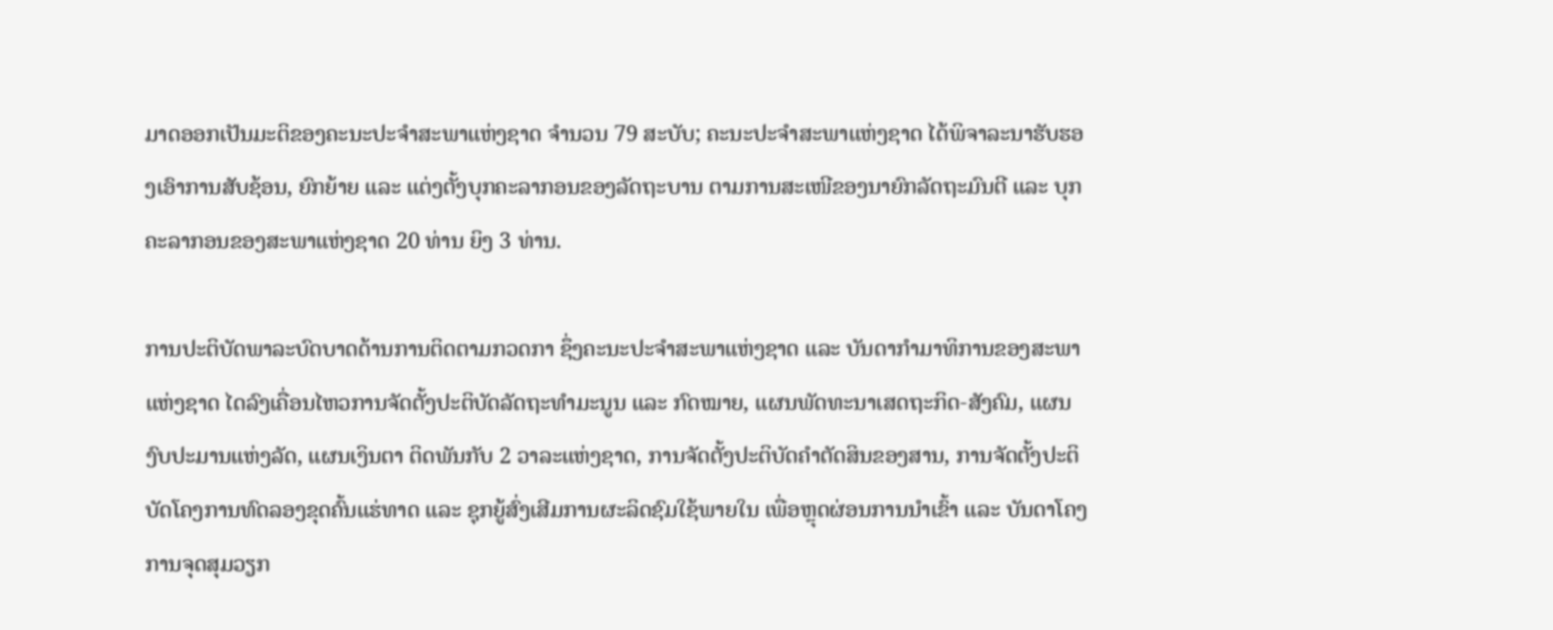ມາດອອກເປັນມະຕິຂອງຄະນະປະຈໍາສະພາແຫ່ງຊາດ ຈໍານວນ 79 ສະບັບ; ຄະນະປະຈໍາສະພາແຫ່ງຊາດ ໄດ້ພິຈາລະນາຮັບຮອງເອົາການສັບຊ້ອນ, ຍົກຍ້າຍ ແລະ ແຕ່ງຕັ້ງບຸກຄະລາກອນຂອງລັດຖະບານ ຕາມການສະເໜີຂອງນາຍົກລັດຖະມົນຕີ ແລະ ບຸກຄະລາກອນຂອງສະພາແຫ່ງຊາດ 20 ທ່ານ ຍິງ 3 ທ່ານ.

ການປະຕິບັດພາລະບົດບາດດ້ານການຕິດຕາມກວດກາ ຊຶ່ງຄະນະປະຈໍາສະພາແຫ່ງຊາດ ແລະ ບັນດາກຳມາທິການຂອງສະພາແຫ່ງຊາດ ໄດລົງເຄື່ອນໄຫວການຈັດຕັ້ງປະຕິບັດລັດຖະທໍາມະນູນ ແລະ ກົດໝາຍ, ແຜນພັດທະນາເສດຖະກິດ-ສັງຄົມ, ແຜນງົບປະມານແຫ່ງລັດ, ແຜນເງິນຕາ ຕິດພັນກັບ 2 ວາລະແຫ່ງຊາດ, ການຈັດຕັ້ງປະຕິບັດຄໍາຕັດສິນຂອງສານ, ການຈັດຕັ້ງປະຕິບັດໂຄງການທົດລອງຂຸດຄົ້ນແຮ່ທາດ ແລະ ຊຸກຍູ້ສົ່ງເສີມການຜະລິດຊົມໃຊ້ພາຍໃນ ເພື່ອຫຼຸດຜ່ອນການນໍາເຂົ້າ ແລະ ບັນດາໂຄງການຈຸດສຸມວຽກ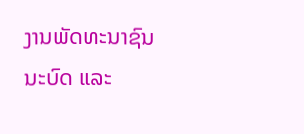ງານພັດທະນາຊົນນະບົດ ແລະ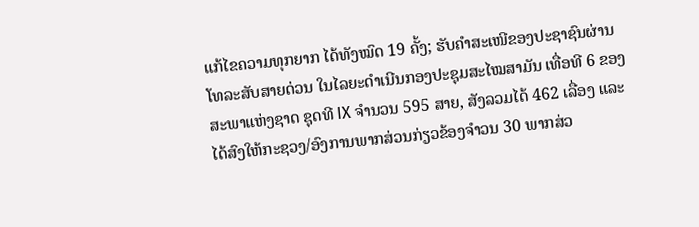ແກ້ໄຂຄວາມທຸກຍາກ ໄດ້ທັງໝົດ 19 ຄັ້ງ; ຮັບຄໍາສະເໜີຂອງປະຊາຊົນຜ່ານໂທລະສັບສາຍດ່ວນ ໃນໄລຍະດຳເນີນກອງປະຊຸມສະໄໝສາມັນ ເທື່ອທີ 6 ຂອງສະພາແຫ່ງຊາດ ຊຸດທີ IX ຈໍານວນ 595 ສາຍ, ສັງລວມໄດ້ 462 ເລື່ອງ ແລະ ໄດ້ສົງໃຫ້ກະຊວງ/ອົງການພາກສ່ວນກ່ຽວຂ້ອງຈໍາວນ 30 ພາກສ່ວ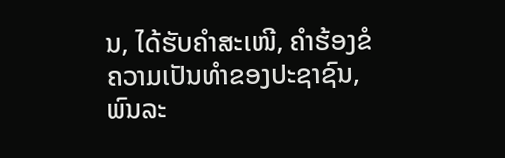ນ, ໄດ້ຮັບຄໍາສະເໜີ, ຄໍາຮ້ອງຂໍຄວາມເປັນທໍາຂອງປະຊາຊົນ, ພົນລະ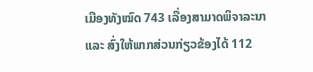ເມືອງທັງໝົດ 743 ເລື່ອງສາມາດພິຈາລະນາ ແລະ ສົ່ງໃຫ້ພາກສ່ວນກ່ຽວຂ້ອງໄດ້ 112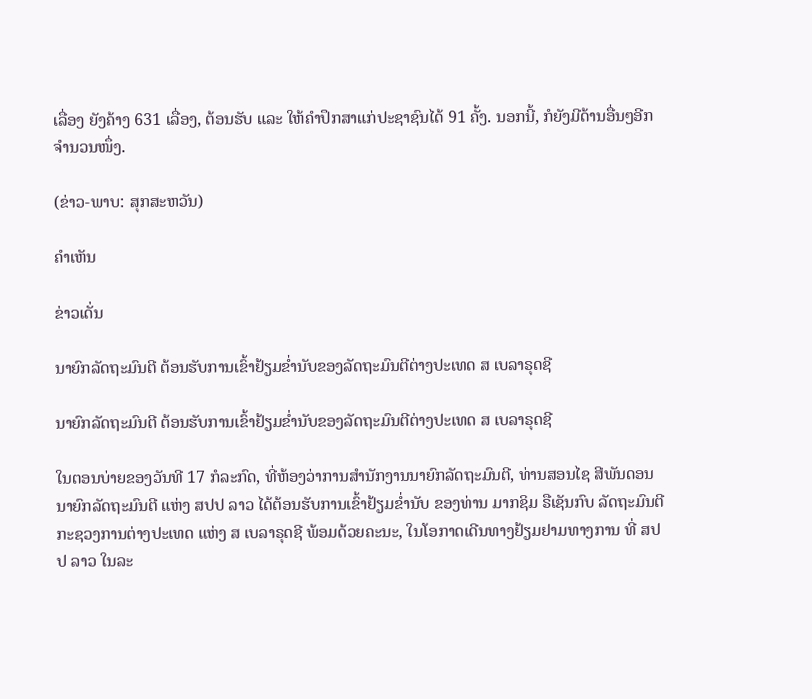ເລື່ອງ ຍັງຄ້າງ 631 ເລື່ອງ, ຕ້ອນຮັບ ແລະ ໃຫ້ຄໍາປຶກສາແກ່ປະຊາຊົນໄດ້ 91 ຄັ້ງ. ນອກນີ້, ກໍຍັງມີດ້ານອື່ນໆອີກຈໍານວນໜຶ່ງ.

(ຂ່າວ-ພາບ: ສຸກສະຫວັນ)

ຄໍາເຫັນ

ຂ່າວເດັ່ນ

ນາຍົກລັດຖະມົນຕີ ຕ້ອນຮັບການເຂົ້າຢ້ຽມຂໍ່ານັບຂອງລັດຖະມົນຕີຕ່າງປະເທດ ສ ເບລາຣຸດຊີ

ນາຍົກລັດຖະມົນຕີ ຕ້ອນຮັບການເຂົ້າຢ້ຽມຂໍ່ານັບຂອງລັດຖະມົນຕີຕ່າງປະເທດ ສ ເບລາຣຸດຊີ

ໃນຕອນບ່າຍຂອງວັນທີ 17 ກໍລະກົດ, ທີ່ຫ້ອງວ່າການສຳນັກງານນາຍົກລັດຖະມົນຕີ, ທ່ານສອນໄຊ ສີພັນດອນ ນາຍົກລັດຖະມົນຕີ ແຫ່ງ ສປປ ລາວ ໄດ້ຕ້ອນຮັບການເຂົ້າຢ້ຽມຂໍ່ານັບ ຂອງທ່ານ ມາກຊິມ ຣືເຊັນກົບ ລັດຖະມົນຕີກະຊວງການຕ່າງປະເທດ ແຫ່ງ ສ ເບລາຣຸດຊີ ພ້ອມດ້ວຍຄະນະ, ໃນໂອກາດເດີນທາງຢ້ຽມຢາມທາງການ ທີ່ ສປປ ລາວ ໃນລະ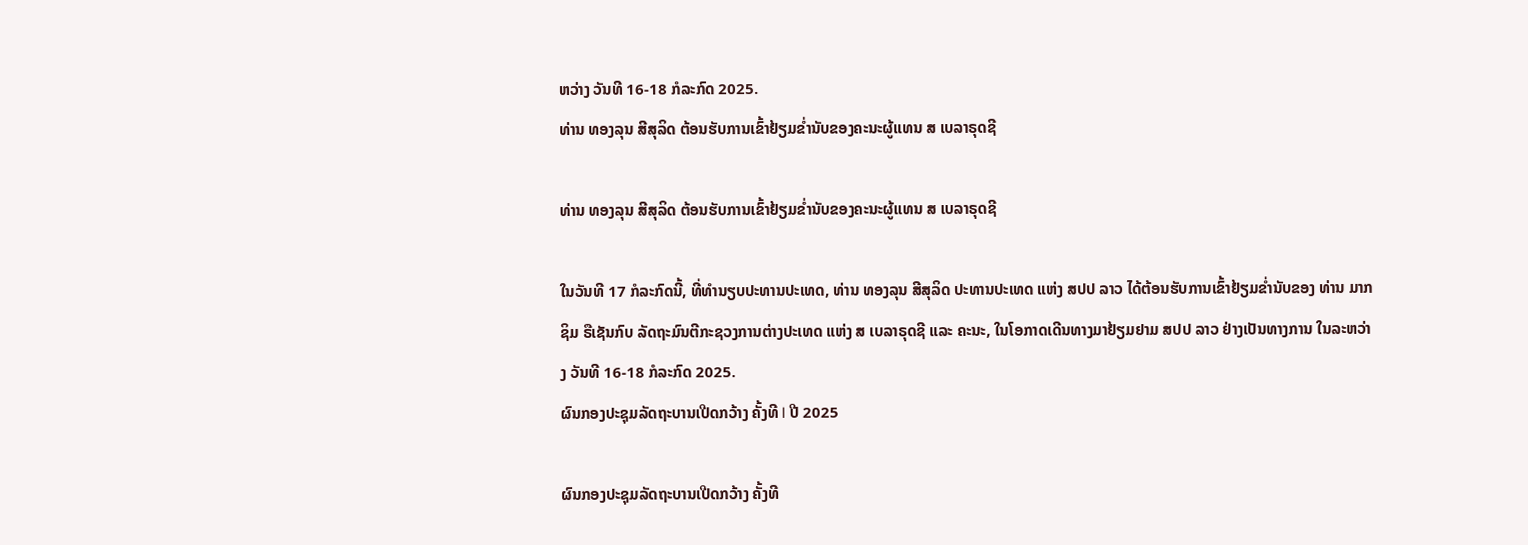ຫວ່າງ ວັນທີ 16-18 ກໍລະກົດ 2025.
ທ່ານ ທອງລຸນ ສີສຸລິດ ຕ້ອນຮັບການເຂົ້າຢ້ຽມຂໍ່ານັບຂອງຄະນະຜູ້ແທນ ສ ເບລາຣຸດຊີ

ທ່ານ ທອງລຸນ ສີສຸລິດ ຕ້ອນຮັບການເຂົ້າຢ້ຽມຂໍ່ານັບຂອງຄະນະຜູ້ແທນ ສ ເບລາຣຸດຊີ

ໃນວັນທີ 17 ກໍລະກົດນີ້, ທີ່ທໍານຽບປະທານປະເທດ, ທ່ານ ທອງລຸນ ສີສຸລິດ ປະທານປະເທດ ແຫ່ງ ສປປ ລາວ ໄດ້ຕ້ອນຮັບການເຂົ້າຢ້ຽມຂໍ່ານັບຂອງ ທ່ານ ມາກຊິມ ຣືເຊັນກົບ ລັດຖະມົນຕີກະຊວງການຕ່າງປະເທດ ແຫ່ງ ສ ເບລາຣຸດຊີ ແລະ ຄະນະ, ໃນໂອກາດເດີນທາງມາຢ້ຽມຢາມ ສປປ ລາວ ຢ່າງເປັນທາງການ ໃນລະຫວ່າງ ວັນທີ 16-18 ກໍລະກົດ 2025.
ຜົນກອງປະຊຸມລັດຖະບານເປີດກວ້າງ ຄັ້ງທີ I ປີ 2025

ຜົນກອງປະຊຸມລັດຖະບານເປີດກວ້າງ ຄັ້ງທີ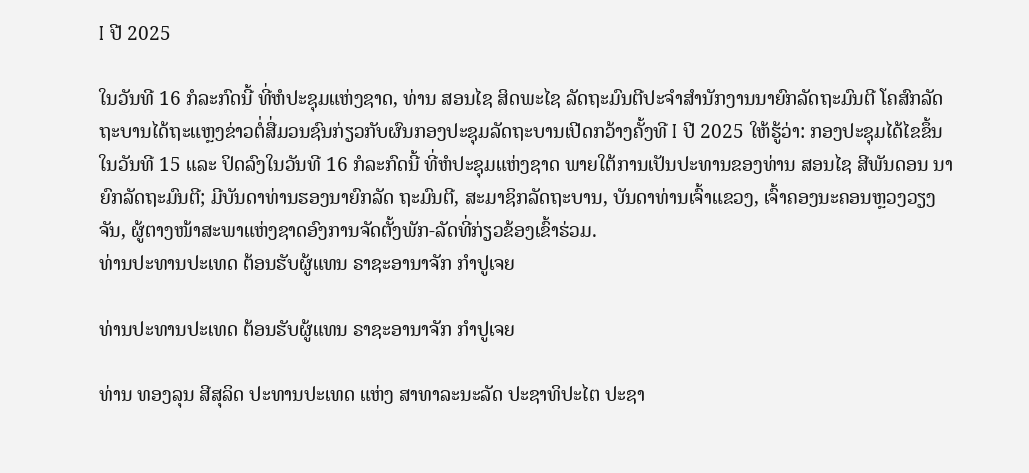I ປີ 2025

ໃນວັນທີ 16 ກໍລະກົດນີ້ ທີ່ຫໍປະຊຸມແຫ່ງຊາດ, ທ່ານ ສອນໄຊ ສິດພະໄຊ ລັດຖະມົນຕີປະຈໍາສໍານັກງານນາຍົກລັດຖະມົນຕີ ໂຄສົກລັດຖະບານໄດ້ຖະແຫຼງຂ່າວຕໍ່ສື່ມວນຊົນກ່ຽວກັບຜົນກອງປະຊຸມລັດຖະບານເປີດກວ້າງຄັ້ງທີ I ປີ 2025 ໃຫ້ຮູ້ວ່າ: ກອງປະຊຸມໄດ້ໄຂຂຶ້ນໃນວັນທີ 15 ແລະ ປິດລົງໃນວັນທີ 16 ກໍລະກົດນີ້ ທີ່ຫໍປະຊຸມແຫ່ງຊາດ ພາຍໃຕ້ການເປັນປະທານຂອງທ່ານ ສອນໄຊ ສີພັນດອນ ນາຍົກລັດຖະມົນຕີ; ມີບັນດາທ່ານຮອງນາຍົກລັດ ຖະມົນຕີ, ສະມາຊິກລັດຖະບານ, ບັນດາທ່ານເຈົ້າແຂວງ, ເຈົ້າຄອງນະຄອນຫຼວງວຽງຈັນ, ຜູ້ຕາງໜ້າສະພາແຫ່ງຊາດອົງການຈັດຕັ້ງພັກ-ລັດທີ່ກ່ຽວຂ້ອງເຂົ້າຮ່ວມ.
ທ່ານປະທານປະເທດ ຕ້ອນຮັບຜູ້ແທນ ຣາຊະອານາຈັກ ກໍາປູເຈຍ

ທ່ານປະທານປະເທດ ຕ້ອນຮັບຜູ້ແທນ ຣາຊະອານາຈັກ ກໍາປູເຈຍ

ທ່ານ ທອງລຸນ ສີສຸລິດ ປະທານປະເທດ ແຫ່ງ ສາທາລະນະລັດ ປະຊາທິປະໄຕ ປະຊາ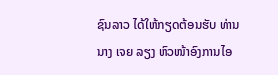ຊົນລາວ ໄດ້ໃຫ້ກຽດຕ້ອນຮັບ ທ່ານ ນາງ ເຈຍ ລຽງ ຫົວໜ້າອົງການໄອ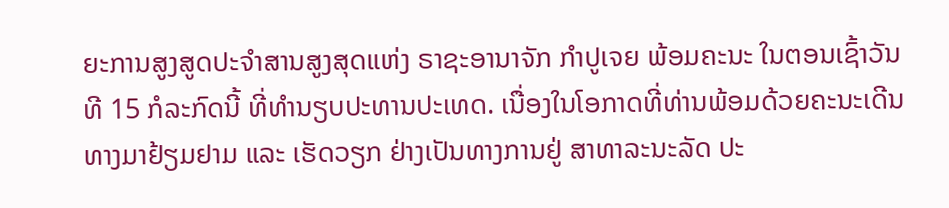ຍະການສູງສູດປະຈໍາສານສູງສຸດແຫ່ງ ຣາຊະອານາຈັກ ກໍາປູເຈຍ ພ້ອມຄະນະ ໃນຕອນເຊົ້າວັນທີ 15 ກໍລະກົດນີ້ ທີ່ທໍານຽບປະທານປະເທດ. ເນື່ອງໃນໂອກາດທີ່ທ່ານພ້ອມດ້ວຍຄະນະເດີນທາງມາຢ້ຽມຢາມ ແລະ ເຮັດວຽກ ຢ່າງເປັນທາງການຢູ່ ສາທາລະນະລັດ ປະ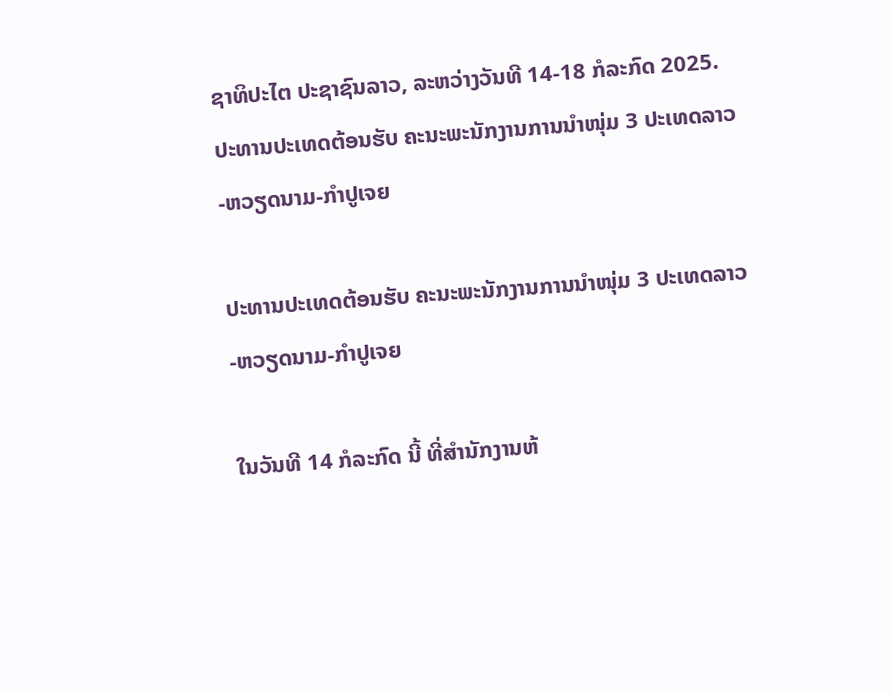ຊາທິປະໄຕ ປະຊາຊົນລາວ, ລະຫວ່າງວັນທີ 14-18 ກໍລະກົດ 2025.
ປະທານປະເທດຕ້ອນຮັບ ຄະນະພະນັກງານການນໍາໜຸ່ມ 3 ປະເທດລາວ-ຫວຽດນາມ-ກໍາປູເຈຍ

ປະທານປະເທດຕ້ອນຮັບ ຄະນະພະນັກງານການນໍາໜຸ່ມ 3 ປະເທດລາວ-ຫວຽດນາມ-ກໍາປູເຈຍ

ໃນວັນທີ 14 ກໍລະກົດ ນີ້ ທີ່ສໍານັກງານຫ້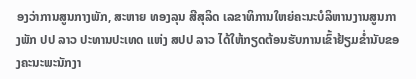ອງວ່າການສູນກາງພັກ, ສະຫາຍ ທອງລຸນ ສີສຸລິດ ເລຂາທິການໃຫຍ່ຄະນະບໍລິຫານງານສູນກາງພັກ ປປ ລາວ ປະທານປະເທດ ແຫ່ງ ສປປ ລາວ ໄດ້ໃຫ້ກຽດຕ້ອນຮັບການເຂົ້າຢ້ຽມຂໍ່ານັບຂອງຄະນະພະນັກງາ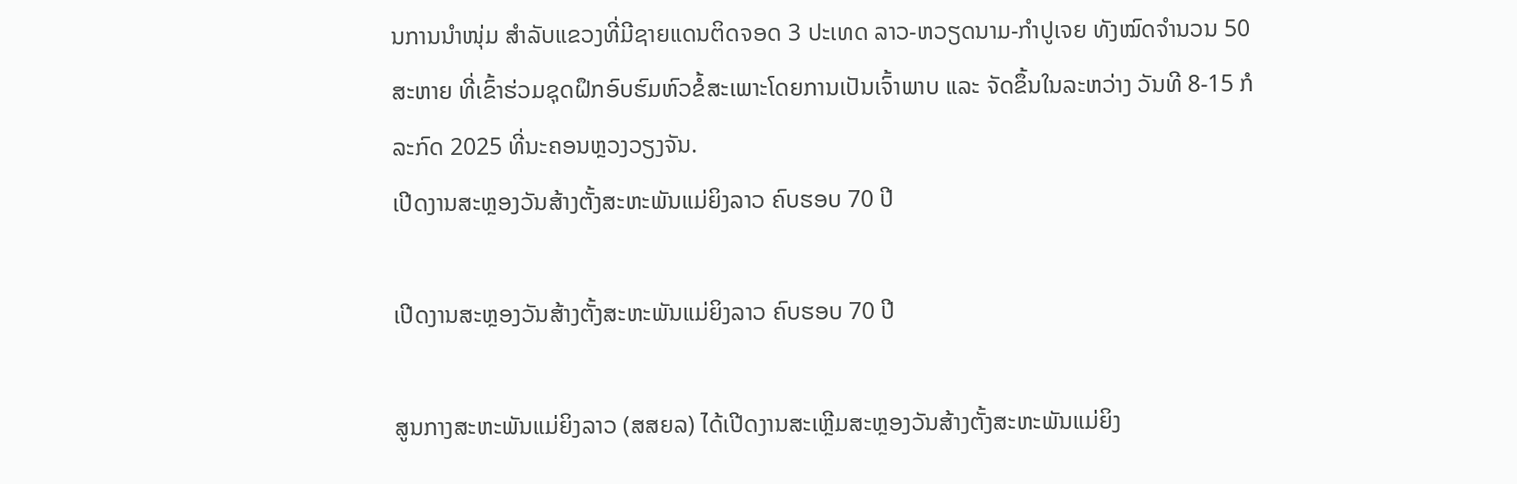ນການນໍາໜຸ່ມ ສຳລັບແຂວງທີ່ມີຊາຍແດນຕິດຈອດ 3 ປະເທດ ລາວ-ຫວຽດນາມ-ກໍາປູເຈຍ ທັງໝົດຈໍານວນ 50 ສະຫາຍ ທີ່ເຂົ້າຮ່ວມຊຸດຝຶກອົບຮົມຫົວຂໍ້ສະເພາະໂດຍການເປັນເຈົ້າພາບ ແລະ ຈັດຂຶ້ນໃນລະຫວ່າງ ວັນທີ 8-15 ກໍລະກົດ 2025 ທີ່ນະຄອນຫຼວງວຽງຈັນ.
ເປີດງານສະຫຼອງວັນສ້າງຕັ້ງສະຫະພັນແມ່ຍິງລາວ ຄົບຮອບ 70 ປີ

ເປີດງານສະຫຼອງວັນສ້າງຕັ້ງສະຫະພັນແມ່ຍິງລາວ ຄົບຮອບ 70 ປີ

ສູນກາງສະຫະພັນແມ່ຍິງລາວ (ສສຍລ) ໄດ້ເປີດງານສະເຫຼີມສະຫຼອງວັນສ້າງຕັ້ງສະຫະພັນແມ່ຍິງ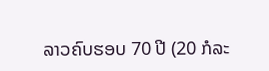ລາວຄົບຮອບ 70 ປີ (20 ກໍລະ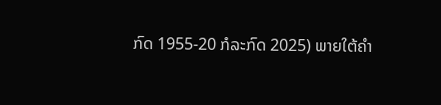ກົດ 1955-20 ກໍລະກົດ 2025) ພາຍໃຕ້ຄໍາ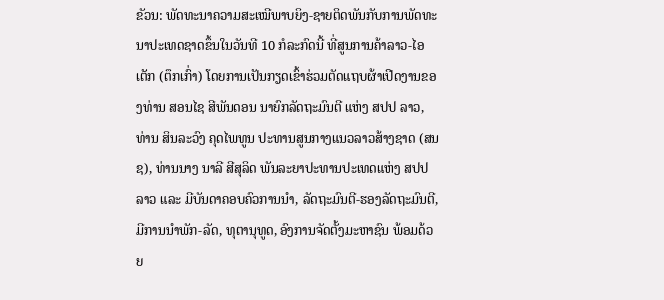ຂັວນ: ພັດທະນາຄວາມສະເໝີພາບຍິງ-ຊາຍຕິດພັນກັບການພັດທະນາປະເທດຊາດຂຶ້ນໃນວັນທີ 10 ກໍລະກົດນີ້ ທີ່ສູນການຄ້າລາວ-ໄອເຕັກ (ຕຶກເກົ່າ) ໂດຍການເປັນກຽດເຂົ້າຮ່ວມຕັດແຖບຜ້າເປີດງານຂອງທ່ານ ສອນໄຊ ສີພັນດອນ ນາຍົກລັດຖະມົນຕີ ແຫ່ງ ສປປ ລາວ, ທ່ານ ສິນລະວົງ ຄຸດໄພທູນ ປະທານສູນກາງແນວລາວສ້າງຊາດ (ສນຊ), ທ່ານນາງ ນາລີ ສີສຸລິດ ພັນລະຍາປະທານປະເທດແຫ່ງ ສປປ ລາວ ແລະ ມີບັນດາຄອບຄົວການນໍາ, ລັດຖະມົນຕີ-ຮອງລັດຖະມົນຕີ, ມີການນຳພັກ-ລັດ, ທຸຕານຸທູດ, ອົງການຈັດຕັ້ງມະຫາຊົນ ພ້ອມດ້ວຍ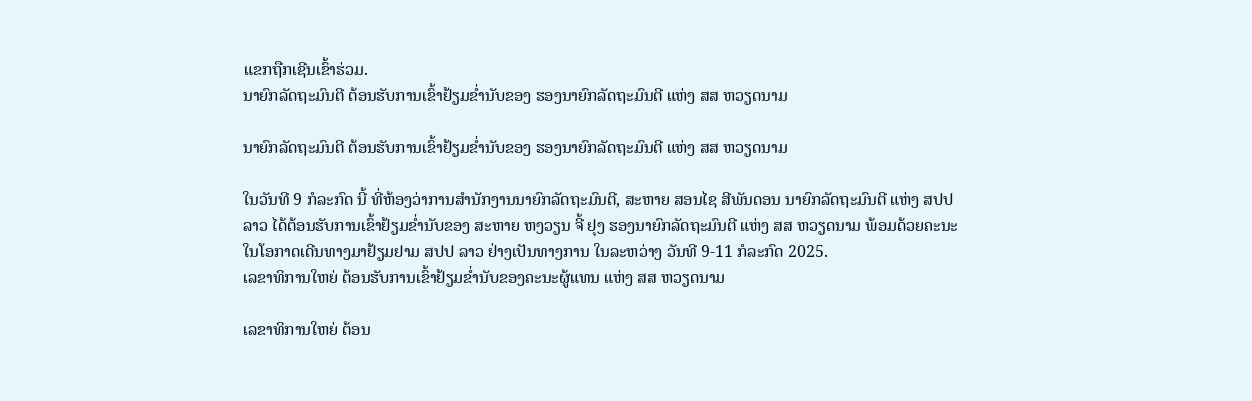ແຂກຖືກເຊີນເຂົ້າຮ່ວມ.
ນາຍົກລັດຖະມົນຕີ ຕ້ອນຮັບການເຂົ້າຢ້ຽມຂໍ່ານັບຂອງ ຮອງນາຍົກລັດຖະມົນຕີ ແຫ່ງ ສສ ຫວຽດນາມ

ນາຍົກລັດຖະມົນຕີ ຕ້ອນຮັບການເຂົ້າຢ້ຽມຂໍ່ານັບຂອງ ຮອງນາຍົກລັດຖະມົນຕີ ແຫ່ງ ສສ ຫວຽດນາມ

ໃນວັນທີ 9 ກໍລະກົດ ນີ້ ທີ່ຫ້ອງວ່າການສໍານັກງານນາຍົກລັດຖະມົນຕີ, ສະຫາຍ ສອນໄຊ ສີພັນດອນ ນາຍົກລັດຖະມົນຕີ ແຫ່ງ ສປປ ລາວ ໄດ້ຕ້ອນຮັບການເຂົ້າຢ້ຽມຂໍ່ານັບຂອງ ສະຫາຍ ຫງວຽນ ຈີ້ ຢຸງ ຮອງນາຍົກລັດຖະມົນຕີ ແຫ່ງ ສສ ຫວຽດນາມ ພ້ອມດ້ວຍຄະນະ ໃນໂອກາດເດີນທາງມາຢ້ຽມຢາມ ສປປ ລາວ ຢ່າງເປັນທາງການ ໃນລະຫວ່າງ ວັນທີ 9-11 ກໍລະກົດ 2025.
ເລຂາທິການໃຫຍ່ ຕ້ອນຮັບການເຂົ້າຢ້ຽມຂໍ່ານັບຂອງຄະນະຜູ້ແທນ ແຫ່ງ ສສ ຫວຽດນາມ

ເລຂາທິການໃຫຍ່ ຕ້ອນ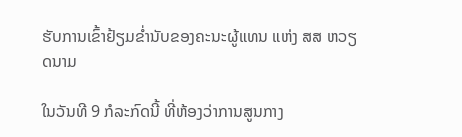ຮັບການເຂົ້າຢ້ຽມຂໍ່ານັບຂອງຄະນະຜູ້ແທນ ແຫ່ງ ສສ ຫວຽດນາມ

ໃນວັນທີ 9 ກໍລະກົດນີ້ ທີ່ຫ້ອງວ່າການສູນກາງ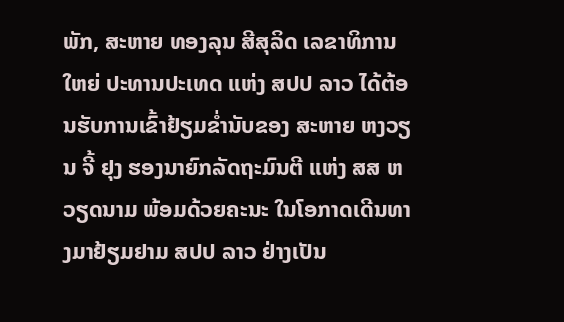ພັກ, ສະຫາຍ ທອງລຸນ ສີສຸລິດ ເລຂາທິການໃຫຍ່ ປະທານປະເທດ ແຫ່ງ ສປປ ລາວ ໄດ້ຕ້ອນຮັບການເຂົ້າຢ້ຽມຂໍ່ານັບຂອງ ສະຫາຍ ຫງວຽນ ຈີ້ ຢຸງ ຮອງນາຍົກລັດຖະມົນຕີ ແຫ່ງ ສສ ຫວຽດນາມ ພ້ອມດ້ວຍຄະນະ ໃນໂອກາດເດີນທາງມາຢ້ຽມຢາມ ສປປ ລາວ ຢ່າງເປັນ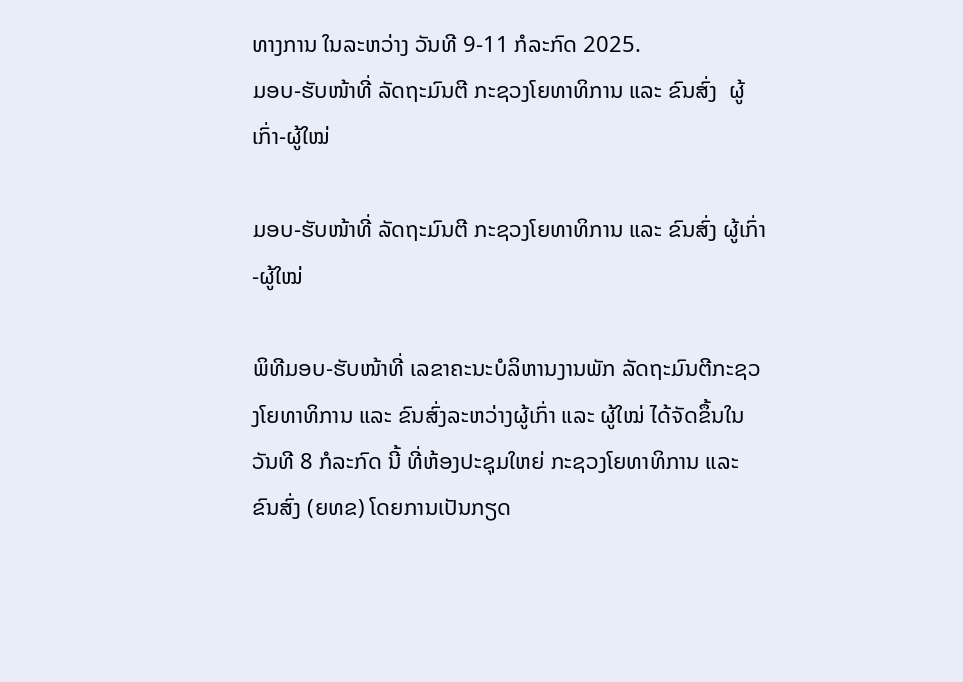ທາງການ ໃນລະຫວ່າງ ວັນທີ 9-11 ກໍລະກົດ 2025.
ມອບ-ຮັບໜ້າທີ່ ລັດຖະມົນຕີ ກະຊວງໂຍທາທິການ ແລະ ຂົນສົ່ງ  ຜູ້ເກົ່າ-ຜູ້ໃໝ່

ມອບ-ຮັບໜ້າທີ່ ລັດຖະມົນຕີ ກະຊວງໂຍທາທິການ ແລະ ຂົນສົ່ງ ຜູ້ເກົ່າ-ຜູ້ໃໝ່

ພິທີມອບ-ຮັບໜ້າທີ່ ເລຂາຄະນະບໍລິຫານງານພັກ ລັດຖະມົນຕີກະຊວງໂຍທາທິການ ແລະ ຂົນສົ່ງລະຫວ່າງຜູ້ເກົ່າ ແລະ ຜູ້ໃໝ່ ໄດ້ຈັດຂຶ້ນໃນວັນທີ 8 ກໍລະກົດ ນີ້ ທີ່ຫ້ອງປະຊຸມໃຫຍ່ ກະຊວງໂຍທາທິການ ແລະ ຂົນສົ່ງ (ຍທຂ) ໂດຍການເປັນກຽດ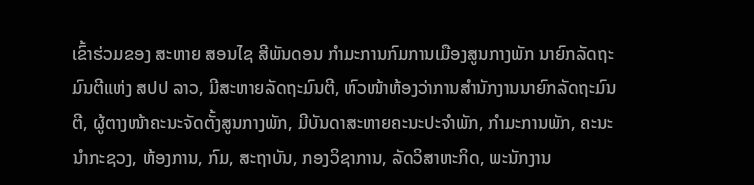ເຂົ້າຮ່ວມຂອງ ສະຫາຍ ສອນໄຊ ສີພັນດອນ ກໍາມະການກົມການເມືອງສູນກາງພັກ ນາຍົກລັດຖະມົນຕີແຫ່ງ ສປປ ລາວ, ມີສະຫາຍລັດຖະມົນຕີ, ຫົວໜ້າຫ້ອງວ່າການສໍານັກງານນາຍົກລັດຖະມົນຕີ, ຜູ້ຕາງໜ້າຄະນະຈັດຕັ້ງສູນກາງພັກ, ມີບັນດາສະຫາຍຄະນະປະຈຳພັກ, ກຳມະການພັກ, ຄະນະນໍາກະຊວງ, ຫ້ອງການ, ກົມ, ສະຖາບັນ, ກອງວິຊາການ, ລັດວິສາຫະກິດ, ພະນັກງານ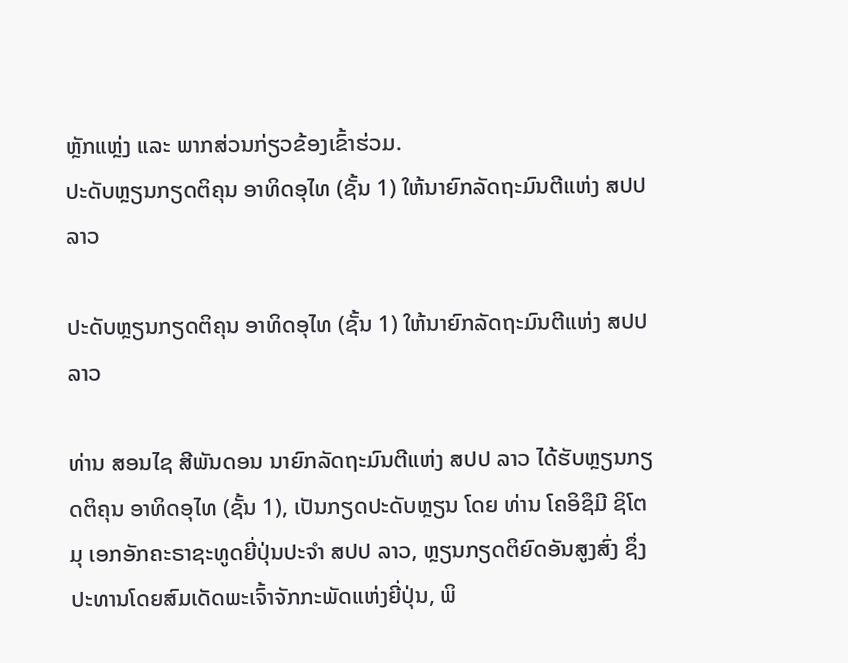ຫຼັກແຫຼ່ງ ແລະ ພາກສ່ວນກ່ຽວຂ້ອງເຂົ້າຮ່ວມ.
ປະດັບຫຼຽນກຽດຕິຄຸນ ອາທິດອຸໄທ (ຊັ້ນ 1) ໃຫ້ນາຍົກລັດຖະມົນຕີແຫ່ງ ສປປ ລາວ

ປະດັບຫຼຽນກຽດຕິຄຸນ ອາທິດອຸໄທ (ຊັ້ນ 1) ໃຫ້ນາຍົກລັດຖະມົນຕີແຫ່ງ ສປປ ລາວ

ທ່ານ ສອນໄຊ ສີພັນດອນ ນາຍົກລັດຖະມົນຕີແຫ່ງ ສປປ ລາວ ໄດ້ຮັບຫຼຽນກຽດຕິຄຸນ ອາທິດອຸໄທ (ຊັ້ນ 1), ເປັນກຽດປະດັບຫຼຽນ ໂດຍ ທ່ານ ໂຄອິຊຶມີ ຊິໂຕມຸ ເອກອັກຄະຣາຊະທູດຍີ່ປຸ່ນປະຈຳ ສປປ ລາວ, ຫຼຽນກຽດຕິຍົດອັນສູງສົ່ງ ຊຶ່ງປະທານໂດຍສົມເດັດພະເຈົ້າຈັກກະພັດແຫ່ງຍີ່ປຸ່ນ, ພິ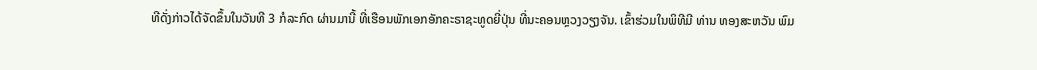ທີດັ່ງກ່າວໄດ້ຈັດຂຶ້ນໃນວັນທີ 3 ກໍລະກົດ ຜ່ານມານີ້ ທີ່ເຮືອນພັກເອກອັກຄະຣາຊະທູດຍີ່ປຸ່ນ ທີ່ນະຄອນຫຼວງວຽງຈັນ. ເຂົ້າຮ່ວມໃນພິທີມີ ທ່ານ ທອງສະຫວັນ ພົມ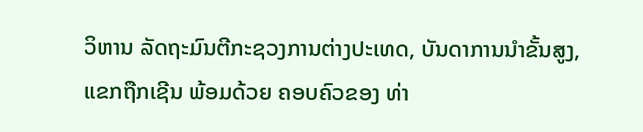ວິຫານ ລັດຖະມົນຕີກະຊວງການຕ່າງປະເທດ, ບັນດາການນໍາຂັ້ນສູງ, ແຂກຖືກເຊີນ ພ້ອມດ້ວຍ ຄອບຄົວຂອງ ທ່າ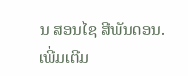ນ ສອນໄຊ ສີພັນດອນ.
ເພີ່ມເຕີມ